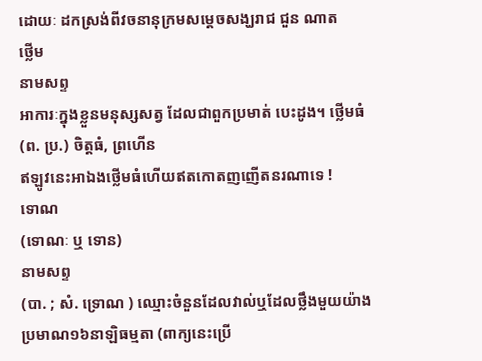ដោយៈ ដកស្រង់ពីវចនានុក្រមសម្តេចសង្ឃរាជ ជួន ណាត
ថ្លើម
នាមសព្ទ
អាការៈក្នុងខ្លួនមនុស្សសត្វ ដែលជាពួកប្រមាត់ បេះដូង។ ថ្លើមធំ (ព. ប្រ.) ចិត្តធំ, ព្រហើន
ឥឡូវនេះអាឯងថ្លើមធំហើយឥតកោតញញើតនរណាទេ !
ទោណ
(ទោណៈ ឬ ទោន)
នាមសព្ទ
(បា. ; សំ. ទ្រោណ ) ឈ្មោះចំនួនដែលវាល់ឬដែលថឹ្លងមួយយ៉ាងប្រមាណ១៦នាឡិធម្មតា (ពាក្យនេះប្រើ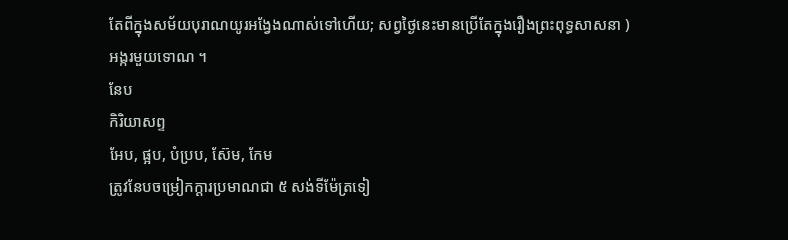តែពីក្នុងសម័យបុរាណយូរអង្វែងណាស់ទៅហើយ; សព្វថ្ងៃនេះមានប្រើតែក្នុងរឿងព្រះពុទ្ធសាសនា )
អង្ករមួយទោណ ។
នែប
កិរិយាសព្ទ
អែប, ផ្អប, បំប្រប, ស៊ែម, កែម
ត្រូវនែបចម្រៀកក្ដារប្រមាណជា ៥ សង់ទីម៉ែត្រទៀ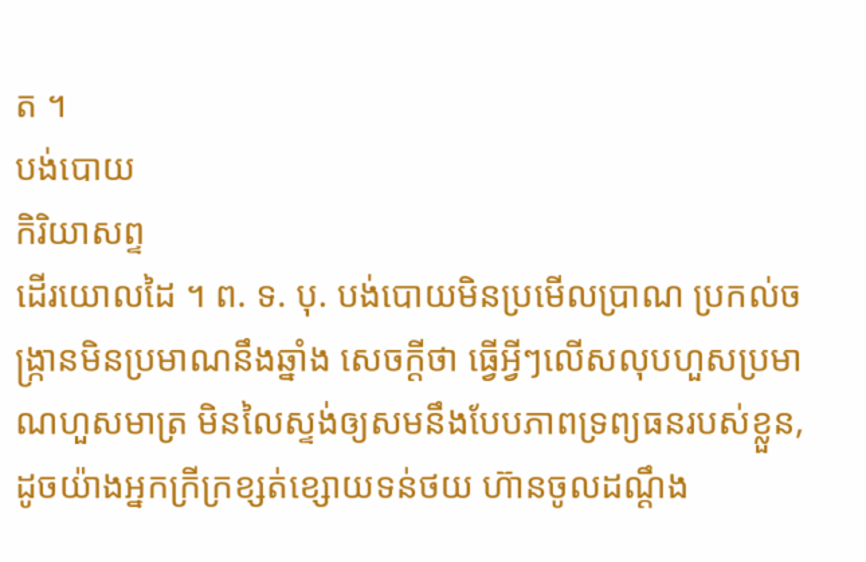ត ។
បង់បោយ
កិរិយាសព្ទ
ដើរយោលដៃ ។ ព. ទ. បុ. បង់បោយមិនប្រមើលប្រាណ ប្រកល់ចង្ក្រានមិនប្រមាណនឹងឆ្នាំង សេចក្ដីថា ធ្វើអ្វីៗលើសលុបហួសប្រមាណហួសមាត្រ មិនលៃស្ទង់ឲ្យសមនឹងបែបភាពទ្រព្យធនរបស់ខ្លួន, ដូចយ៉ាងអ្នកក្រីក្រខ្សត់ខ្សោយទន់ថយ ហ៊ានចូលដណ្ដឹង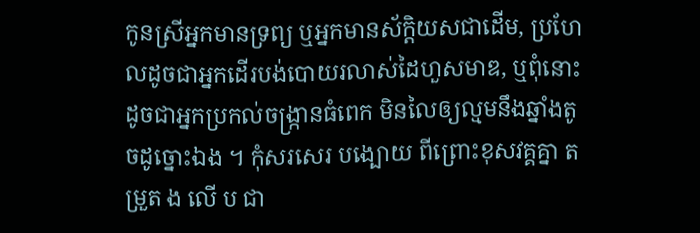កូនស្រីអ្នកមានទ្រព្យ ឬអ្នកមានស័ក្ដិយសជាដើម, ប្រហែលដូចជាអ្នកដើរបង់បោយរលាស់ដៃហួសមាឌ, ឬពុំនោះដូចជាអ្នកប្រកល់ចង្ក្រានធំពេក មិនលៃឲ្យល្មមនឹងឆ្នាំងតូចដូច្នោះឯង ។ កុំសរសេរ បង្បោយ ពីព្រោះខុសវគ្គគ្នា តម្រួត ង លើ ប ជា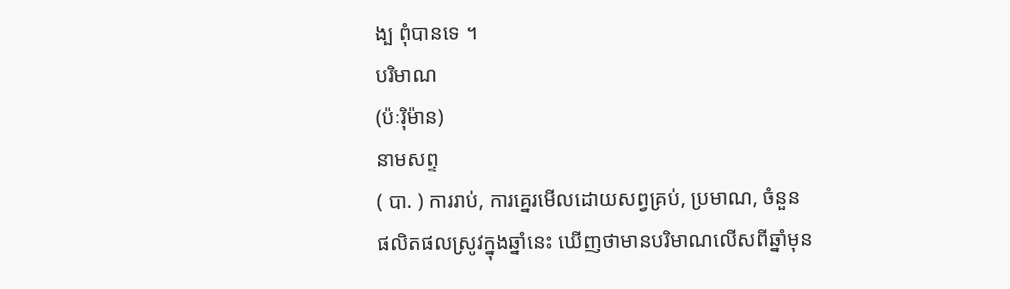ង្ប ពុំបានទេ ។
បរិមាណ
(ប៉ៈរ៉ិម៉ាន)
នាមសព្ទ
( បា. ) ការរាប់, ការគ្នេរមើលដោយសព្វគ្រប់, ប្រមាណ, ចំនួន
ផលិតផលស្រូវក្នុងឆ្នាំនេះ ឃើញថាមានបរិមាណលើសពីឆ្នាំមុន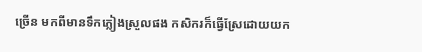ច្រើន មកពីមានទឹកភ្លៀងស្រួលផង កសិករក៏ធ្វើស្រែដោយយក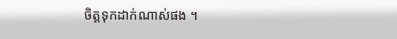ចិត្តទុកដាក់ណាស់ផង ។